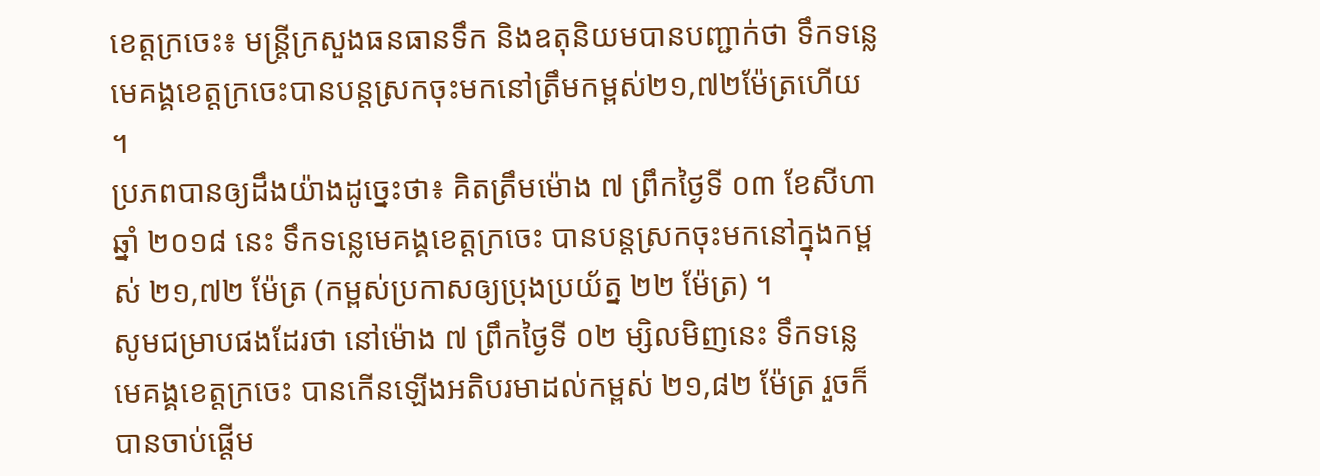ខេត្តក្រចេះ៖ មន្ត្រីក្រសួងធនធានទឹក និងឧតុនិយមបានបញ្ជាក់ថា ទឹកទន្លេមេគង្គខេត្តក្រចេះបានបន្តស្រកចុះមកនៅត្រឹមកម្ពស់២១,៧២ម៉ែត្រហើយ ។
ប្រភពបានឲ្យដឹងយ៉ាងដូច្នេះថា៖ គិតត្រឹមម៉ោង ៧ ព្រឹកថ្ងៃទី ០៣ ខែសីហា ឆ្នាំ ២០១៨ នេះ ទឹកទន្លេមេគង្គខេត្តក្រចេះ បានបន្តស្រកចុះមកនៅក្នុងកម្ពស់ ២១,៧២ ម៉ែត្រ (កម្ពស់ប្រកាសឲ្យប្រុងប្រយ័ត្ន ២២ ម៉ែត្រ) ។
សូមជម្រាបផងដែរថា នៅម៉ោង ៧ ព្រឹកថ្ងៃទី ០២ ម្សិលមិញនេះ ទឹកទន្លេមេគង្គខេត្តក្រចេះ បានកើនឡើងអតិបរមាដល់កម្ពស់ ២១,៨២ ម៉ែត្រ រួចក៏បានចាប់ផ្តើម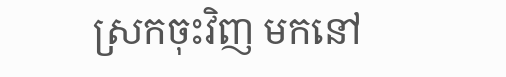ស្រកចុះវិញ មកនៅ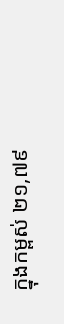ក្នុងកម្ពស់ ២១,៧៩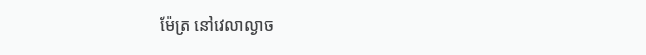ម៉ែត្រ នៅវេលាល្ងាច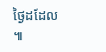ថ្ងៃដដែល ៕